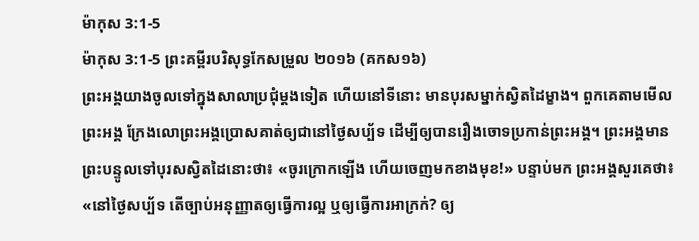ម៉ាកុស 3:1-5
ម៉ាកុស 3:1-5 ព្រះគម្ពីរបរិសុទ្ធកែសម្រួល ២០១៦ (គកស១៦)
ព្រះអង្គយាងចូលទៅក្នុងសាលាប្រជុំម្តងទៀត ហើយនៅទីនោះ មានបុរសម្នាក់ស្វិតដៃម្ខាង។ ពួកគេតាមមើលព្រះអង្គ ក្រែងលោព្រះអង្គប្រោសគាត់ឲ្យជានៅថ្ងៃសប្ប័ទ ដើម្បីឲ្យបានរឿងចោទប្រកាន់ព្រះអង្គ។ ព្រះអង្គមានព្រះបន្ទូលទៅបុរសស្វិតដៃនោះថា៖ «ចូរក្រោកឡើង ហើយចេញមកខាងមុខ!» បន្ទាប់មក ព្រះអង្គសួរគេថា៖ «នៅថ្ងៃសប្ប័ទ តើច្បាប់អនុញ្ញាតឲ្យធ្វើការល្អ ឬឲ្យធ្វើការអាក្រក់? ឲ្យ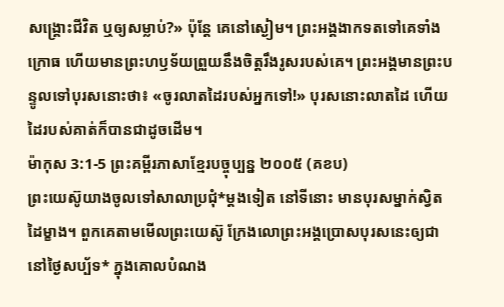សង្គ្រោះជីវិត ឬឲ្យសម្លាប់?» ប៉ុន្តែ គេនៅស្ងៀម។ ព្រះអង្គងាកទតទៅគេទាំងក្រោធ ហើយមានព្រះហឫទ័យព្រួយនឹងចិត្តរឹងរូសរបស់គេ។ ព្រះអង្គមានព្រះបន្ទូលទៅបុរសនោះថា៖ «ចូរលាតដៃរបស់អ្នកទៅ!» បុរសនោះលាតដៃ ហើយដៃរបស់គាត់ក៏បានជាដូចដើម។
ម៉ាកុស 3:1-5 ព្រះគម្ពីរភាសាខ្មែរបច្ចុប្បន្ន ២០០៥ (គខប)
ព្រះយេស៊ូយាងចូលទៅសាលាប្រជុំ*ម្ដងទៀត នៅទីនោះ មានបុរសម្នាក់ស្វិតដៃម្ខាង។ ពួកគេតាមមើលព្រះយេស៊ូ ក្រែងលោព្រះអង្គប្រោសបុរសនេះឲ្យជានៅថ្ងៃសប្ប័ទ* ក្នុងគោលបំណង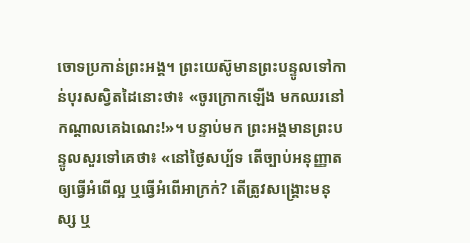ចោទប្រកាន់ព្រះអង្គ។ ព្រះយេស៊ូមានព្រះបន្ទូលទៅកាន់បុរសស្វិតដៃនោះថា៖ «ចូរក្រោកឡើង មកឈរនៅកណ្ដាលគេឯណេះ!»។ បន្ទាប់មក ព្រះអង្គមានព្រះបន្ទូលសួរទៅគេថា៖ «នៅថ្ងៃសប្ប័ទ តើច្បាប់អនុញ្ញាតឲ្យធ្វើអំពើល្អ ឬធ្វើអំពើអាក្រក់? តើត្រូវសង្គ្រោះមនុស្ស ឬ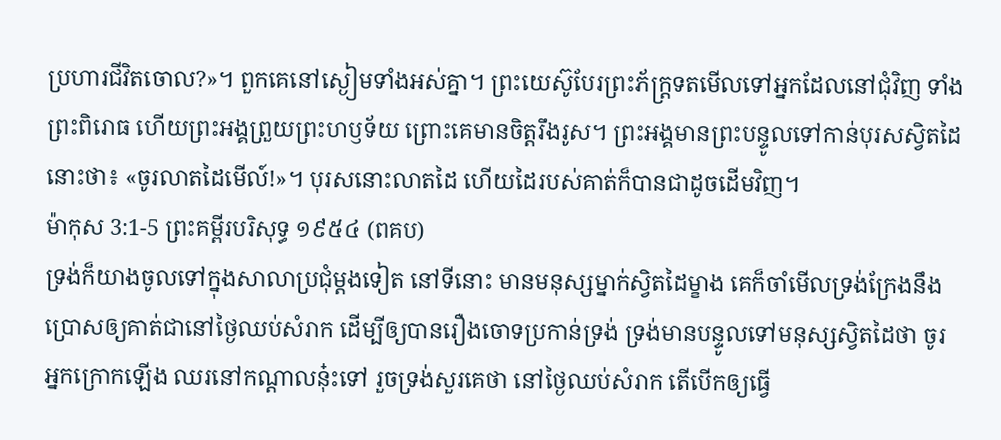ប្រហារជីវិតចោល?»។ ពួកគេនៅស្ងៀមទាំងអស់គ្នា។ ព្រះយេស៊ូបែរព្រះភ័ក្ត្រទតមើលទៅអ្នកដែលនៅជុំវិញ ទាំងព្រះពិរោធ ហើយព្រះអង្គព្រួយព្រះហឫទ័យ ព្រោះគេមានចិត្តរឹងរូស។ ព្រះអង្គមានព្រះបន្ទូលទៅកាន់បុរសស្វិតដៃនោះថា៖ «ចូរលាតដៃមើល៍!»។ បុរសនោះលាតដៃ ហើយដៃរបស់គាត់ក៏បានជាដូចដើមវិញ។
ម៉ាកុស 3:1-5 ព្រះគម្ពីរបរិសុទ្ធ ១៩៥៤ (ពគប)
ទ្រង់ក៏យាងចូលទៅក្នុងសាលាប្រជុំម្តងទៀត នៅទីនោះ មានមនុស្សម្នាក់ស្វិតដៃម្ខាង គេក៏ចាំមើលទ្រង់ក្រែងនឹងប្រោសឲ្យគាត់ជានៅថ្ងៃឈប់សំរាក ដើម្បីឲ្យបានរឿងចោទប្រកាន់ទ្រង់ ទ្រង់មានបន្ទូលទៅមនុស្សស្វិតដៃថា ចូរអ្នកក្រោកឡើង ឈរនៅកណ្តាលនុ៎ះទៅ រួចទ្រង់សួរគេថា នៅថ្ងៃឈប់សំរាក តើបើកឲ្យធ្វើ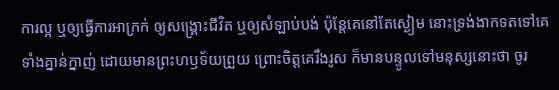ការល្អ ឬឲ្យធ្វើការអាក្រក់ ឲ្យសង្គ្រោះជីវិត ឬឲ្យសំឡាប់បង់ ប៉ុន្តែគេនៅតែស្ងៀម នោះទ្រង់ងាកទតទៅគេទាំងគ្នាន់ក្នាញ់ ដោយមានព្រះហឫទ័យព្រួយ ព្រោះចិត្តគេរឹងរូស ក៏មានបន្ទូលទៅមនុស្សនោះថា ចូរ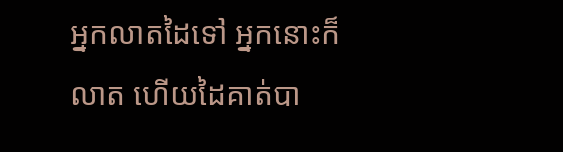អ្នកលាតដៃទៅ អ្នកនោះក៏លាត ហើយដៃគាត់បា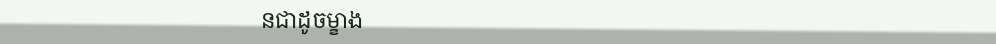នជាដូចម្ខាង